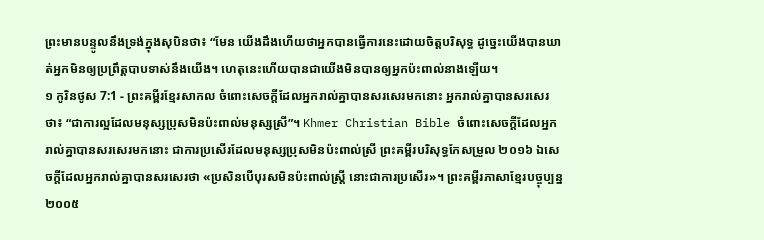ព្រះមានបន្ទូលនឹងទ្រង់ក្នុងសុបិនថា៖ “មែន យើងដឹងហើយថាអ្នកបានធ្វើការនេះដោយចិត្តបរិសុទ្ធ ដូច្នេះយើងបានឃាត់អ្នកមិនឲ្យប្រព្រឹត្តបាបទាស់នឹងយើង។ ហេតុនេះហើយបានជាយើងមិនបានឲ្យអ្នកប៉ះពាល់នាងឡើយ។
១ កូរិនថូស 7:1 - ព្រះគម្ពីរខ្មែរសាកល ចំពោះសេចក្ដីដែលអ្នករាល់គ្នាបានសរសេរមកនោះ អ្នករាល់គ្នាបានសរសេរថា៖ “ជាការល្អដែលមនុស្សប្រុសមិនប៉ះពាល់មនុស្សស្រី”។ Khmer Christian Bible ចំពោះសេចក្ដីដែលអ្នករាល់គ្នាបានសរសេរមកនោះ ជាការប្រសើរដែលមនុស្សប្រុសមិនប៉ះពាល់ស្រី ព្រះគម្ពីរបរិសុទ្ធកែសម្រួល ២០១៦ ឯសេចក្តីដែលអ្នករាល់គ្នាបានសរសេរថា «ប្រសិនបើបុរសមិនប៉ះពាល់ស្ត្រី នោះជាការប្រសើរ»។ ព្រះគម្ពីរភាសាខ្មែរបច្ចុប្បន្ន ២០០៥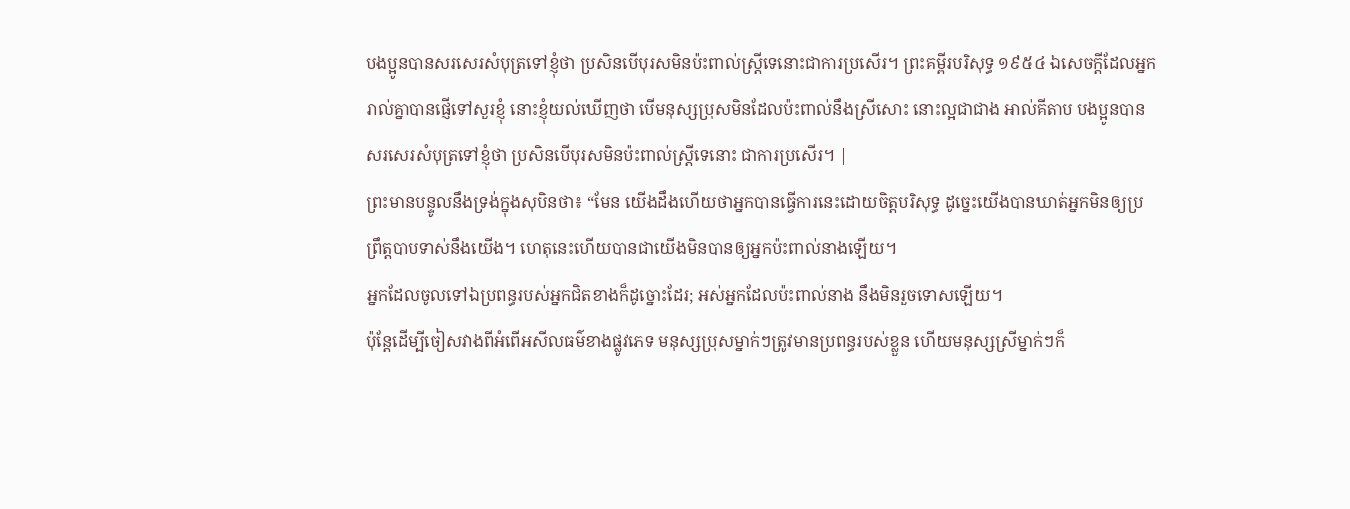បងប្អូនបានសរសេរសំបុត្រទៅខ្ញុំថា ប្រសិនបើបុរសមិនប៉ះពាល់ស្ត្រីទេនោះជាការប្រសើរ។ ព្រះគម្ពីរបរិសុទ្ធ ១៩៥៤ ឯសេចក្ដីដែលអ្នករាល់គ្នាបានផ្ញើទៅសួរខ្ញុំ នោះខ្ញុំយល់ឃើញថា បើមនុស្សប្រុសមិនដែលប៉ះពាល់នឹងស្រីសោះ នោះល្អជាជាង អាល់គីតាប បងប្អូនបានសរសេរសំបុត្រទៅខ្ញុំថា ប្រសិនបើបុរសមិនប៉ះពាល់ស្ដ្រីទេនោះ ជាការប្រសើរ។ |
ព្រះមានបន្ទូលនឹងទ្រង់ក្នុងសុបិនថា៖ “មែន យើងដឹងហើយថាអ្នកបានធ្វើការនេះដោយចិត្តបរិសុទ្ធ ដូច្នេះយើងបានឃាត់អ្នកមិនឲ្យប្រព្រឹត្តបាបទាស់នឹងយើង។ ហេតុនេះហើយបានជាយើងមិនបានឲ្យអ្នកប៉ះពាល់នាងឡើយ។
អ្នកដែលចូលទៅឯប្រពន្ធរបស់អ្នកជិតខាងក៏ដូច្នោះដែរ; អស់អ្នកដែលប៉ះពាល់នាង នឹងមិនរួចទោសឡើយ។
ប៉ុន្តែដើម្បីចៀសវាងពីអំពើអសីលធម៌ខាងផ្លូវភេទ មនុស្សប្រុសម្នាក់ៗត្រូវមានប្រពន្ធរបស់ខ្លួន ហើយមនុស្សស្រីម្នាក់ៗក៏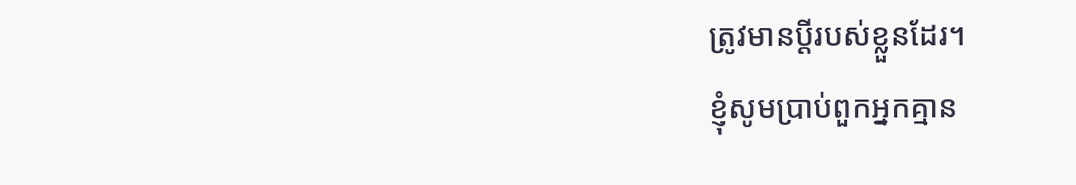ត្រូវមានប្ដីរបស់ខ្លួនដែរ។
ខ្ញុំសូមប្រាប់ពួកអ្នកគ្មាន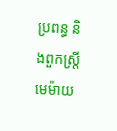ប្រពន្ធ និងពួកស្ត្រីមេម៉ាយ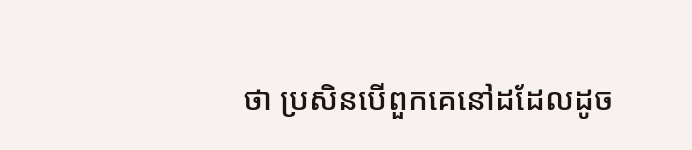ថា ប្រសិនបើពួកគេនៅដដែលដូច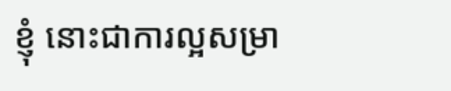ខ្ញុំ នោះជាការល្អសម្រា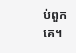ប់ពួកគេ។